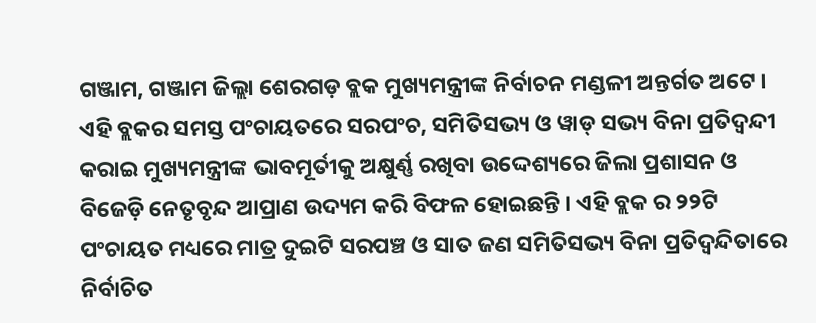ଗଞ୍ଜାମ, ଗଞ୍ଜାମ ଜିଲ୍ଲା ଶେରଗଡ଼ ବ୍ଲକ ମୁଖ୍ୟମନ୍ତ୍ରୀଙ୍କ ନିର୍ବାଚନ ମଣ୍ଡଳୀ ଅନ୍ତର୍ଗତ ଅଟେ । ଏହି ବ୍ଲକର ସମସ୍ତ ପଂଚାୟତରେ ସରପଂଚ, ସମିତିସଭ୍ୟ ଓ ୱାଡ୍ ସଭ୍ୟ ବିନା ପ୍ରତିଦ୍ୱନ୍ଦୀ କରାଇ ମୁଖ୍ୟମନ୍ତ୍ରୀଙ୍କ ଭାବମୂର୍ତୀକୁ ଅକ୍ଷୁର୍ଣ୍ଣ ରଖିବା ଉଦ୍ଦେଶ୍ୟରେ ଜିଲା ପ୍ରଶାସନ ଓ ବିଜେଡ଼ି ନେତୃବୃନ୍ଦ ଆପ୍ରାଣ ଉଦ୍ୟମ କରି ବିଫଳ ହୋଇଛନ୍ତି । ଏହି ବ୍ଲକ ର ୨୨ଟି ପଂଚାୟତ ମଧ୍ୟରେ ମାତ୍ର ଦୁଇଟି ସରପଞ୍ଚ ଓ ସାତ ଜଣ ସମିତିସଭ୍ୟ ବିନା ପ୍ରତିଦ୍ୱନ୍ଦିତାରେ ନିର୍ବାଚିତ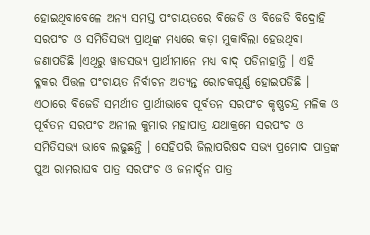ହୋଇଥିବାବେଳେ ଅନ୍ୟ ସମସ୍ତ ପଂଚାୟତରେ ବିଜେଡି ଓ ବିଜେଡି ବିଦ୍ରୋହି ସରପଂଚ ଓ ସମିତିସଭ୍ୟ ପ୍ରାଥିଙ୍କ ମଧ୍ୟରେ କଡ଼ା ମୁକାବିଲା ହେଉଥିବା ଜଣାପଡିଛି ।ଏଥିରୁ ୱାଡସଭ୍ୟ ପ୍ରାର୍ଥୀମାନେ ମଧ୍ୟ ବାଦ୍ ପଡିନାହାନ୍ତି । ଏହି ବ୍ଳକର ପିତ୍ତଳ ପଂଚାୟତ ନିର୍ବାଚନ ଅତ୍ୟନ୍ତ ରୋଚକପୂର୍ଣ୍ଣ ହୋଇପଡିଛି । ଏଠାରେ ବିଜେଡି ସମର୍ଥୀତ ପ୍ରାର୍ଥୀଭାବେ ପୂର୍ବତନ ସରପଂଚ କୃଷ୍ଣଚନ୍ଦ୍ର ମଳିକ ଓ ପୂର୍ବତନ ସରପଂଚ ଅନୀଲ କୁମାର ମହାପାତ୍ର ଯଥାକ୍ରମେ ସରପଂଚ ଓ ସମିତିସଭ୍ୟ ଭାବେ ଲଢୁଛନ୍ତି । ସେହିପରି ଜିଲାପରିଷଦ ସଭ୍ୟ ପ୍ରମୋଦ ପାତ୍ରଙ୍କ ପୁଅ ରାମରାଘବ ପାତ୍ର ସରପଂଚ ଓ ଜନାର୍ଦ୍ଦନ ପାତ୍ର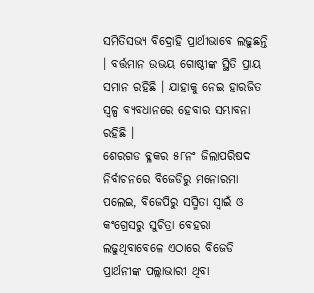ସମିତିସଭ୍ୟ ବିଦ୍ରୋହି ପ୍ରାର୍ଥୀଭାବେ ଲଢୁଛନ୍ତି । ବର୍ତ୍ତମାନ ଉଭୟ ଗୋଷ୍ଠୀଙ୍କ ସ୍ଥିତି ପ୍ରାୟ ସମାନ ରହିଛି । ଯାହାକୁ ନେଇ ହାରଜିତ ସ୍ୱଳ୍ପ ବ୍ୟବଧାନରେ ହେବାର ସମ୍ଭାବନା ରହିଛି ।
ଶେରଗଡ ବ୍ଳକର ୫୮ନଂ ଜିଲାପରିଷଦ ନିର୍ବାଚନରେ ବିଜେଡିରୁ ମନୋରମା ପଲେଇ, ବିଜେପିରୁ ସସ୍ମିତା ସ୍ୱାଇଁ ଓ କଂଗ୍ରେସରୁ ସୁଚିତ୍ରା ବେହରା ଲଢୁଥିବାବେଳେ ଏଠାରେ ବିଜେଡି ପ୍ରାର୍ଥନୀଙ୍କ ପଲ୍ଲାଭାରୀ ଥିବା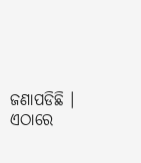ଜଣାପଡିଛି । ଏଠାରେ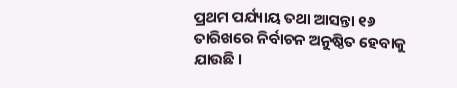ପ୍ରଥମ ପର୍ଯ୍ୟାୟ ତଥା ଆସନ୍ତା ୧୬ ତାରିଖରେ ନିର୍ବାଚନ ଅନୁଷ୍ଠିତ ହେବାକୁ ଯାଉଛି ।